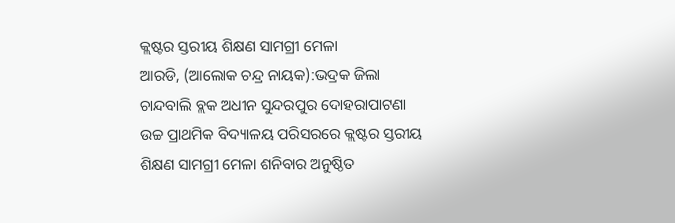କ୍ଲଷ୍ଟର ସ୍ତରୀୟ ଶିକ୍ଷଣ ସାମଗ୍ରୀ ମେଳା
ଆରଡି, (ଆଲୋକ ଚନ୍ଦ୍ର ନାୟକ):ଭଦ୍ରକ ଜିଲା ଚାନ୍ଦବାଲି ବ୍ଲକ ଅଧୀନ ସୁନ୍ଦରପୁର ଦୋହରାପାଟଣା ଉଚ୍ଚ ପ୍ରାଥମିକ ବିଦ୍ୟାଳୟ ପରିସରରେ କ୍ଲଷ୍ଟର ସ୍ତରୀୟ ଶିକ୍ଷଣ ସାମଗ୍ରୀ ମେଳା ଶନିବାର ଅନୁଷ୍ଠିତ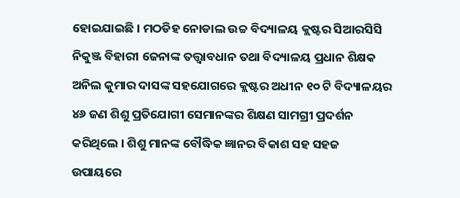ହୋଇଯାଇଛି । ମଠଡିହ ନୋଡାଲ ଉଚ୍ଚ ବିଦ୍ୟାଳୟ କ୍ଲଷ୍ଟର ସିଆରସିସି ନିକୁଞ୍ଜ ବିହାରୀ ଜେନାଙ୍କ ତତ୍ତ୍ବାବଧାନ ତଥା ବିଦ୍ୟାଳୟ ପ୍ରଧାନ ଶିକ୍ଷକ ଅନିଲ କୁମାର ଦାସଙ୍କ ସହଯୋଗରେ କ୍ଲଷ୍ଟର ଅଧୀନ ୧୦ ଟି ବିଦ୍ୟାଳୟର ୪୬ ଜଣ ଶିଶୁ ପ୍ରତିଯୋଗୀ ସେମାନଙ୍କର ଶିକ୍ଷଣ ସାମଗ୍ରୀ ପ୍ରଦର୍ଶନ କରିଥିଲେ । ଶିଶୁ ମାନଙ୍କ ବୌଦ୍ଧିକ ଜ୍ଞାନର ବିକାଶ ସହ ସହଜ ଉପାୟରେ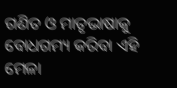ଗଣିତ ଓ ମାତୃଭାଷାକୁ ବୋଧଗମ୍ୟ କରିବା ଏହି ମେଳା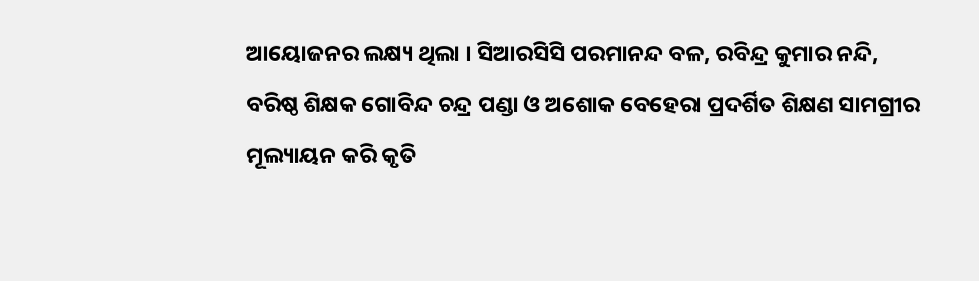ଆୟୋଜନର ଲକ୍ଷ୍ୟ ଥିଲା । ସିଆରସିସି ପରମାନନ୍ଦ ବଳ, ରବିନ୍ଦ୍ର କୁମାର ନନ୍ଦି, ବରିଷ୍ଠ ଶିକ୍ଷକ ଗୋବିନ୍ଦ ଚନ୍ଦ୍ର ପଣ୍ଡା ଓ ଅଶୋକ ବେହେରା ପ୍ରଦର୍ଶିତ ଶିକ୍ଷଣ ସାମଗ୍ରୀର ମୂଲ୍ୟାୟନ କରି କୃତି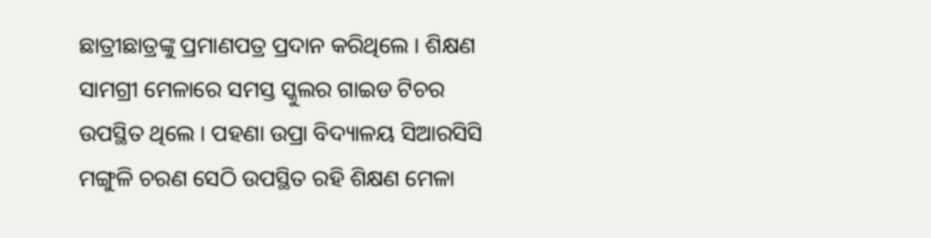ଛାତ୍ରୀଛାତ୍ରଙ୍କୁ ପ୍ରମାଣପତ୍ର ପ୍ରଦାନ କରିଥିଲେ । ଶିକ୍ଷଣ ସାମଗ୍ରୀ ମେଳାରେ ସମସ୍ତ ସ୍କୁଲର ଗାଇଡ ଟିଚର ଉପସ୍ଥିତ ଥିଲେ । ପହଣା ଉପ୍ରା ବିଦ୍ୟାଳୟ ସିଆରସିସି ମଙ୍ଗୁଳି ଚରଣ ସେଠି ଉପସ୍ଥିତ ରହି ଶିକ୍ଷଣ ମେଳା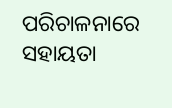ପରିଚାଳନାରେ ସହାୟତା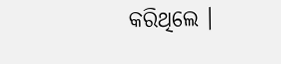କରିଥିଲେ ।